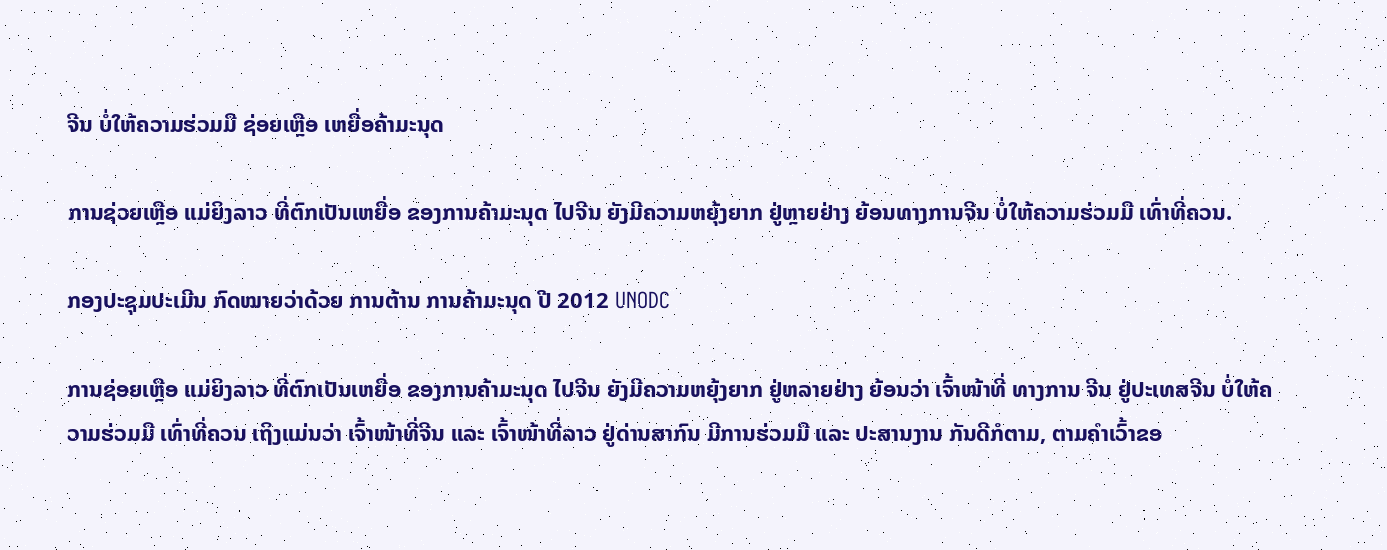ຈີນ ບໍ່ໃຫ້ຄວາມຮ່ວມມື ຊ່ອຍເຫຼືອ ເຫຍື່ອຄ້າມະນຸດ

ການຊ່ວຍເຫຼືອ ແມ່ຍິງລາວ ທີ່ຕົກເປັນເຫຍື່ອ ຂອງການຄ້າມະນຸດ ໄປຈີນ ຍັງມີຄວາມຫຍຸ້ງຍາກ ຢູ່ຫຼາຍຢ່າງ ຍ້ອນທາງການຈີນ ບໍ່ໃຫ້ຄວາມຮ່ວມມື ເທົ່າທີ່ຄວນ.

ກອງປະຊຸມປະເມີນ ກົດໝາຍວ່າດ້ວຍ ການຕ້ານ ການຄ້າມະນຸດ ປີ 2012 UNODC

ການຊ່ອຍເຫຼືອ ແມ່ຍິງລາວ ທີ່ຕົກເປັນເຫຍື່ອ ຂອງການຄ້າມະນຸດ ໄປຈີນ ຍັງມີຄວາມຫຍຸ້ງຍາກ ຢູ່ຫລາຍຢ່າງ ຍ້ອນວ່າ ເຈົ້າໜ້າທີ່ ທາງການ ຈີນ ຢູ່ປະເທສຈີນ ບໍ່ໃຫ້ຄວາມຮ່ວມມື ເທົ່າທີ່ຄວນ ເຖິງແມ່ນວ່າ ເຈົ້າໜ້າທີ່ຈີນ ແລະ ເຈົ້າໜ້າທີ່ລາວ ຢູ່ດ່ານສາກົນ ມີການຮ່ວມມື ແລະ ປະສານງານ ກັນດີກໍຕາມ, ຕາມຄໍາເວົ້າຂອ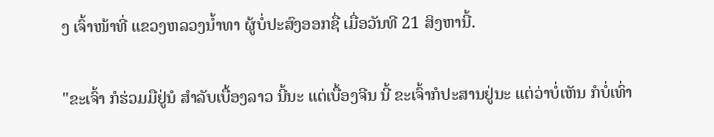ງ ເຈົ້າໜ້າທີ່ ແຂວງຫລວງນໍ້າທາ ຜູ້ບໍ່ປະສົງອອກຊື່ ເມື່ອວັນທີ 21 ສິງຫານີ້.

"ຂະເຈົ້າ ກໍຮ່ວມມືຢູ່ນໍ ສໍາລັບເບື້ອງລາວ ນີ້ນະ ແຕ່ເບື້ອງຈີນ ນີ້ ຂະເຈົ້າກໍປະສານຢູ່ນະ ແຕ່ວ່າບໍ່ເຫັນ ກໍບໍ່ເທົ່າ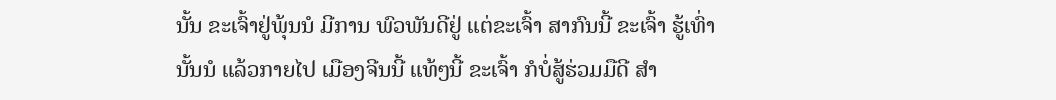ນັ້ນ ຂະເຈົ້າຢູ່ພຸ້ນນໍ ມີການ ພົວພັນດີຢູ່ ແຕ່ຂະເຈົ້າ ສາກົນນີ້ ຂະເຈົ້າ ຮູ້ເທົ່ານັ້ນນໍ ແລ້ວກາຍໄປ ເມືອງຈີນນີ້ ແທ້ໆນີ້ ຂະເຈົ້າ ກໍບໍ່ສູ້ຮ່ວມມືດີ ສໍາ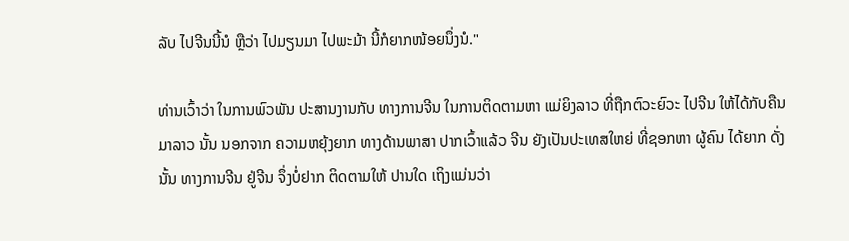ລັບ ໄປຈີນນີ້ນໍ ຫຼືວ່າ ໄປມຽນມາ ໄປພະມ້າ ນີ້ກໍຍາກໜ້ອຍນຶ່ງນໍ."

ທ່ານເວົ້າວ່າ ໃນການພົວພັນ ປະສານງານກັບ ທາງການຈີນ ໃນການຕິດຕາມຫາ ແມ່ຍິງລາວ ທີ່ຖືກຕົວະຍົວະ ໄປຈີນ ໃຫ້ໄດ້ກັບຄືນມາລາວ ນັ້ນ ນອກຈາກ ຄວາມຫຍຸ້ງຍາກ ທາງດ້ານພາສາ ປາກເວົ້າແລ້ວ ຈີນ ຍັງເປັນປະເທສໃຫຍ່ ທີ່ຊອກຫາ ຜູ້ຄົນ ໄດ້ຍາກ ດັ່ງນັ້ນ ທາງການຈີນ ຢູ່ຈີນ ຈຶ່ງບໍ່ຢາກ ຕິດຕາມໃຫ້ ປານໃດ ເຖິງແມ່ນວ່າ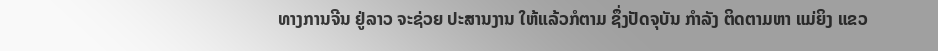ທາງການຈີນ ຢູ່ລາວ ຈະຊ່ວຍ ປະສານງານ ໃຫ້ແລ້ວກໍຕາມ ຊຶ່ງປັດຈຸບັນ ກໍາລັງ ຕິດຕາມຫາ ແມ່ຍິງ ແຂວ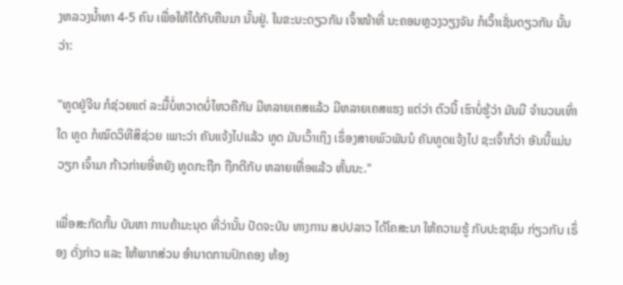ງຫລວງນໍ້າທາ 4-5 ຄົນ ເພື່ອໃຫ້ໄດ້ກັບຄືນມາ ນັ້ນຢູ່. ໃນຂະນະດຽວກັນ ເຈົ້າໜ້າທີ່ ນະຄອນຫຼວງວຽງຈັນ ກໍເວົ້າເຊັ່ນດຽວກັນ ນັ້ນວ່າ:

"ທູດຢູ່ຈີນ ກໍຊ່ວຍແຕ່ ລະມື້ບໍ່ຫວາດບໍ່ໄຫວຄືກັນ ມີຫລາຍເຄສແລ້ວ ມີຫລາຍເຄສແຮງ ແຕ່ວ່າ ຕົວນີ້ ເຮົາບໍ່ຮູ້ວ່າ ມັນມີ ຈໍານວນເທົ່າໃດ ທູດ ກໍໝົດວິທີສິຊ່ວຍ ເພາະວ່າ ຄັນແຈ້ງໄປແລ້ວ ທູດ ມັນເວົ້າເຖິງ ເຣຶ່ອງສາຍພົວພັນນໍ ຄັນທູດແຈ້ງໄປ ຊະເຈົ້າກໍວ່າ ອັນນີ້ແມ່ນວຽກ ເຈົ້າມາ ກ້າວກ່າຍອີ່ຫຍັງ ທູດກະຖືກ ຖືກຕີກັບ ຫລາຍເທື່ອແລ້ວ ຫັ້ນນະ."

ເພື່ອສະກັດກັ້ນ ບັນຫາ ການຄ້າມະນຸດ ທີ່ວ່ານັ້ນ ປັດຈະບັນ ທາງການ ສປປລາວ ໄດ້ໂຄສະນາ ໃຫ້ຄວາມຮູ້ ກັບປະຊາຊົນ ກ່ຽວກັບ ເຣຶ່ອງ ດັ່ງກ່າວ ແລະ ໃຫ້ພາກສ່ວນ ອໍານາດການປົກຄອງ ທ້ອງ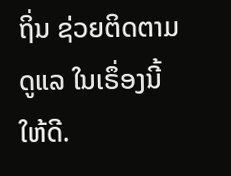ຖິ່ນ ຊ່ວຍຕິດຕາມ ດູແລ ໃນເຣຶ່ອງນີ້ໃຫ້ດີ.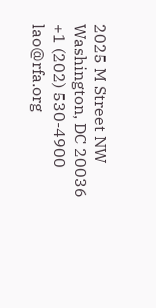2025 M Street NW
Washington, DC 20036
+1 (202) 530-4900
lao@rfa.org